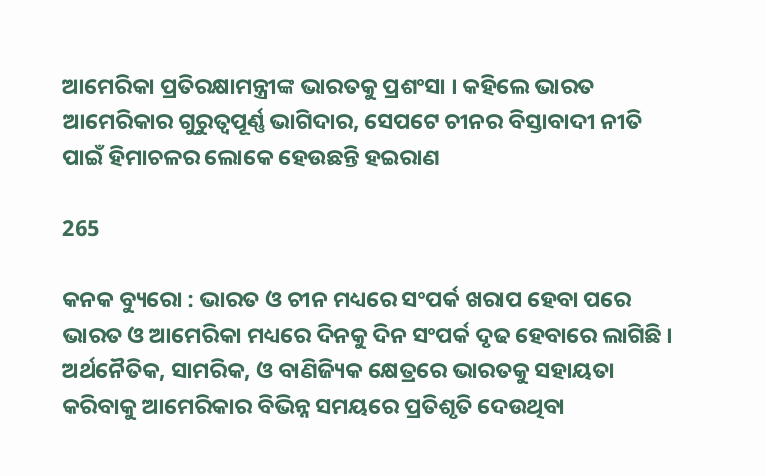ଆମେରିକା ପ୍ରତିରକ୍ଷାମନ୍ତ୍ରୀଙ୍କ ଭାରତକୁ ପ୍ରଶଂସା । କହିଲେ ଭାରତ ଆମେରିକାର ଗୁରୁତ୍ୱପୂର୍ଣ୍ଣ ଭାଗିଦାର, ସେପଟେ ଚୀନର ବିସ୍ତାବାଦୀ ନୀତି ପାଇଁ ହିମାଚଳର ଲୋକେ ହେଉଛନ୍ତି ହଇରାଣ

265

କନକ ବ୍ୟୁରୋ : ଭାରତ ଓ ଚୀନ ମଧ୍ୟରେ ସଂପର୍କ ଖରାପ ହେବା ପରେ ଭାରତ ଓ ଆମେରିକା ମଧ୍ୟରେ ଦିନକୁ ଦିନ ସଂପର୍କ ଦୃଢ ହେବାରେ ଲାଗିଛି । ଅର୍ଥନୈତିକ, ସାମରିକ, ଓ ବାଣିଜ୍ୟିକ କ୍ଷେତ୍ରରେ ଭାରତକୁ ସହାୟତା କରିବାକୁ ଆମେରିକାର ବିଭିନ୍ନ ସମୟରେ ପ୍ରତିଶୃତି ଦେଉଥିବା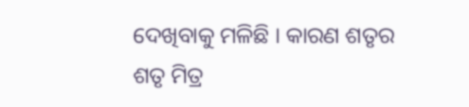ଦେଖିବାକୁ ମଳିଛି । କାରଣ ଶତୃର ଶତୃ ମିତ୍ର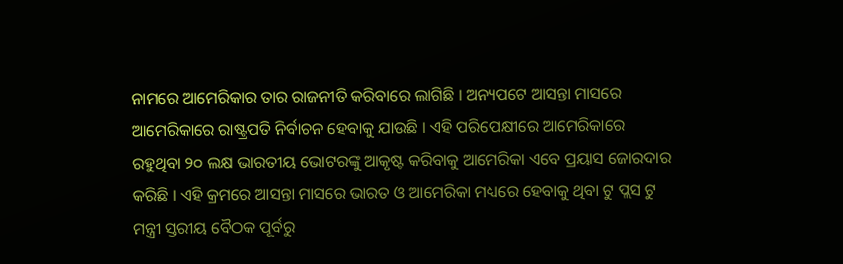ନାମରେ ଆମେରିକାର ତାର ରାଜନୀତି କରିବାରେ ଲାଗିଛି । ଅନ୍ୟପଟେ ଆସନ୍ତା ମାସରେ ଆମେରିକାରେ ରାଷ୍ଟ୍ରପତି ନିର୍ବାଚନ ହେବାକୁ ଯାଉଛି । ଏହି ପରିପେକ୍ଷୀରେ ଆମେରିକାରେ ରହୁଥିବା ୨୦ ଲକ୍ଷ ଭାରତୀୟ ଭୋଟରଙ୍କୁ ଆକୃଷ୍ଟ କରିବାକୁ ଆମେରିକା ଏବେ ପ୍ରୟାସ ଜୋରଦାର କରିଛି । ଏହି କ୍ରମରେ ଆସନ୍ତା ମାସରେ ଭାରତ ଓ ଆମେରିକା ମଧ୍ୟରେ ହେବାକୁ ଥିବା ଟୁ ପ୍ଲସ ଟୁ ମନ୍ତ୍ରୀ ସ୍ତରୀୟ ବୈଠକ ପୂର୍ବରୁ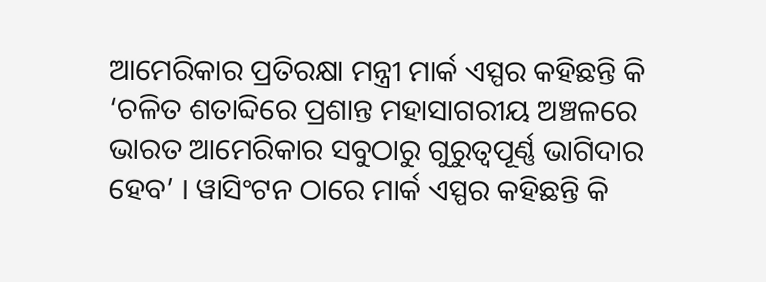ଆମେରିକାର ପ୍ରତିରକ୍ଷା ମନ୍ତ୍ରୀ ମାର୍କ ଏସ୍ପର କହିଛନ୍ତି କି ‘ଚଳିତ ଶତାବ୍ଦିରେ ପ୍ରଶାନ୍ତ ମହାସାଗରୀୟ ଅଞ୍ଚଳରେ ଭାରତ ଆମେରିକାର ସବୁଠାରୁ ଗୁରୁତ୍ୱପୂର୍ଣ୍ଣ ଭାଗିଦାର ହେବ’ । ୱାସିଂଟନ ଠାରେ ମାର୍କ ଏସ୍ପର କହିଛନ୍ତି କି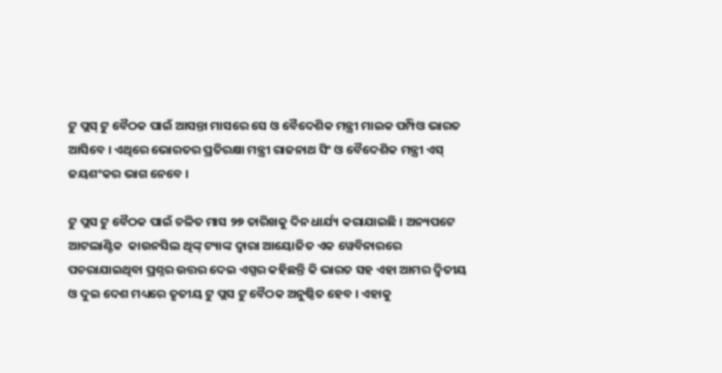ଟୁ ପ୍ଲସ୍ ଟୁ ବୈଠକ ପାଇଁ ଆସନ୍ତା ମାସରେ ସେ ଓ ବୈଦେଶିକ ମନ୍ତ୍ରୀ ମାଇକ ପମ୍ପିଓ ଭାରତ ଆସିବେ । ଏଥିରେ ଭୋରତର ପ୍ରତିରକ୍ଷା ମନ୍ତ୍ରୀ ରାଜନାଥ ସିଂ ଓ ବୈଦେଶିକ ମନ୍ତ୍ରୀ ଏସ୍ ଜୟଶଂକର ଭାଗ ନେବେ ।

ଟୁ ପ୍ଲସ ଟୁ ବୈଠକ ପାଇଁ ଚଳିତ ମାସ ୨୭ ତାରିଖକୁ ଦିନ ଧାର୍ଯ୍ୟ କରାଯାଇଛି । ଅନ୍ୟପଟେ ଆଟଲାଣ୍ଟିକ  କାଉନସିଲ ଥିଙ୍କ୍ ଟ୍ୟାଙ୍କ ଦ୍ୱାରା ଆୟୋଜିତ ଏକ ୱେବିନାରରେ ପଚରାଯାଇଥିବା ପ୍ରଶ୍ନର ଉତ୍ତର ଦେଇ ଏସ୍ପର କହିଛନ୍ତି କି ଭାରତ ସହ ଏହା ଆମର ଦ୍ୱିତୀୟ ଓ ଦୁଇ ଦେଶ ମଧ୍ୟରେ ତୃତୀୟ ଟୁ ପ୍ଲସ ଟୁ ବୈଠକ ଅନୁଷ୍ଠିତ ହେବ । ଏହାକୁ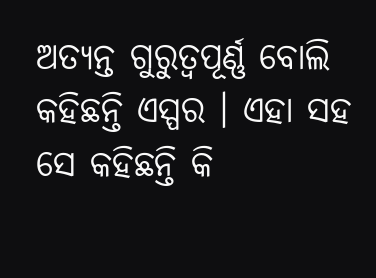ଅତ୍ୟନ୍ତ ଗୁରୁତ୍ୱପୂର୍ଣ୍ଣ ବୋଲି କହିଛନ୍ତି ଏସ୍ପର । ଏହା ସହ ସେ କହିଛନ୍ତି କି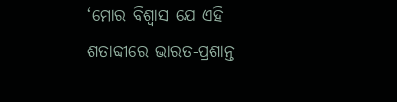‘ମୋର ବିଶ୍ୱାସ ଯେ ଏହି ଶତାବ୍ଦୀରେ ଭାରତ-ପ୍ରଶାନ୍ତ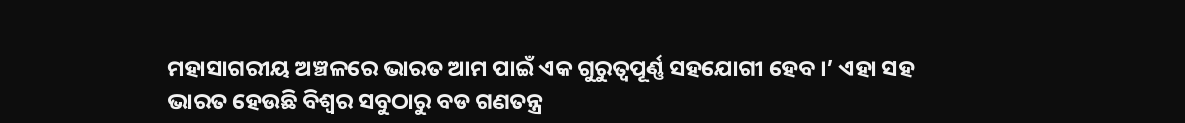ମହାସାଗରୀୟ ଅଞ୍ଚଳରେ ଭାରତ ଆମ ପାଇଁ ଏକ ଗୁରୁତ୍ୱପୂର୍ଣ୍ଣ ସହଯୋଗୀ ହେବ ।’ ଏହା ସହ ଭାରତ ହେଉଛି ବିଶ୍ୱର ସବୁଠାରୁ ବଡ ଗଣତନ୍ତ୍ର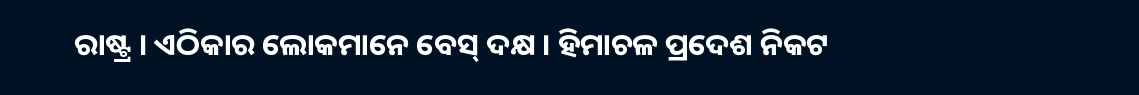ରାଷ୍ଟ୍ର । ଏଠିକାର ଲୋକମାନେ ବେସ୍ ଦକ୍ଷ । ହିମାଚଳ ପ୍ରଦେଶ ନିକଟ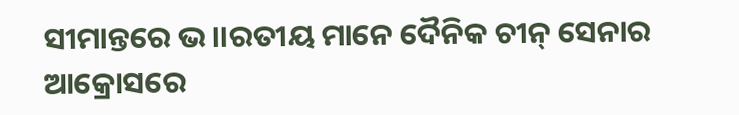ସୀମାନ୍ତରେ ଭ।।ରତୀୟ ମାନେ ଦୈନିକ ଚୀନ୍ ସେନାର ଆକ୍ରୋସରେ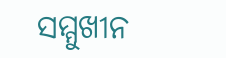ସମ୍ମୁଖୀନ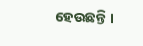ହେଉଛନ୍ତି ।